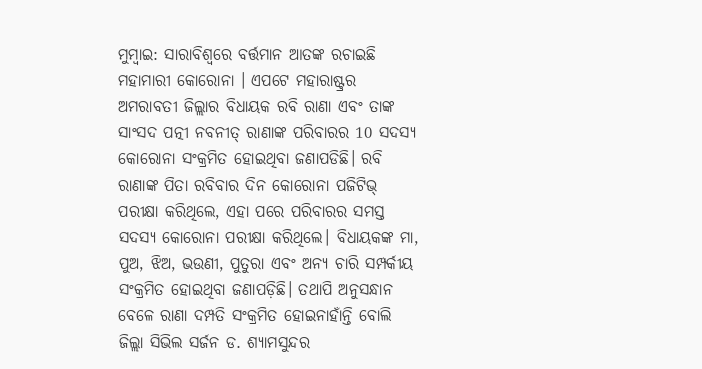ମୁମ୍ବାଇ: ସାରାବିଶ୍ବରେ ବର୍ତ୍ତମାନ ଆତଙ୍କ ରଚାଇଛି ମହାମାରୀ କୋରୋନା । ଏପଟେ ମହାରାଷ୍ଟ୍ରର ଅମରାବତୀ ଜିଲ୍ଲାର ବିଧାୟକ ରବି ରାଣା ଏବଂ ତାଙ୍କ ସାଂସଦ ପତ୍ନୀ ନବନୀତ୍ ରାଣାଙ୍କ ପରିବାରର 10 ସଦସ୍ୟ କୋରୋନା ସଂକ୍ରମିତ ହୋଇଥିବା ଜଣାପଡିଛି। ରବି ରାଣାଙ୍କ ପିତା ରବିବାର ଦିନ କୋରୋନା ପଜିଟିଭ୍ ପରୀକ୍ଷା କରିଥିଲେ, ଏହା ପରେ ପରିବାରର ସମସ୍ତ ସଦସ୍ୟ କୋରୋନା ପରୀକ୍ଷା କରିଥିଲେ। ବିଧାୟକଙ୍କ ମା, ପୁଅ, ଝିଅ, ଭଉଣୀ, ପୁତୁରା ଏବଂ ଅନ୍ୟ ଚାରି ସମ୍ପର୍କୀୟ ସଂକ୍ରମିତ ହୋଇଥିବା ଜଣାପଡ଼ିଛି। ତଥାପି ଅନୁସନ୍ଧାନ ବେଳେ ରାଣା ଦମ୍ପତି ସଂକ୍ରମିତ ହୋଇନାହାଁନ୍ତି ବୋଲି ଜିଲ୍ଲା ସିଭିଲ ସର୍ଜନ ଡ. ଶ୍ୟାମସୁନ୍ଦର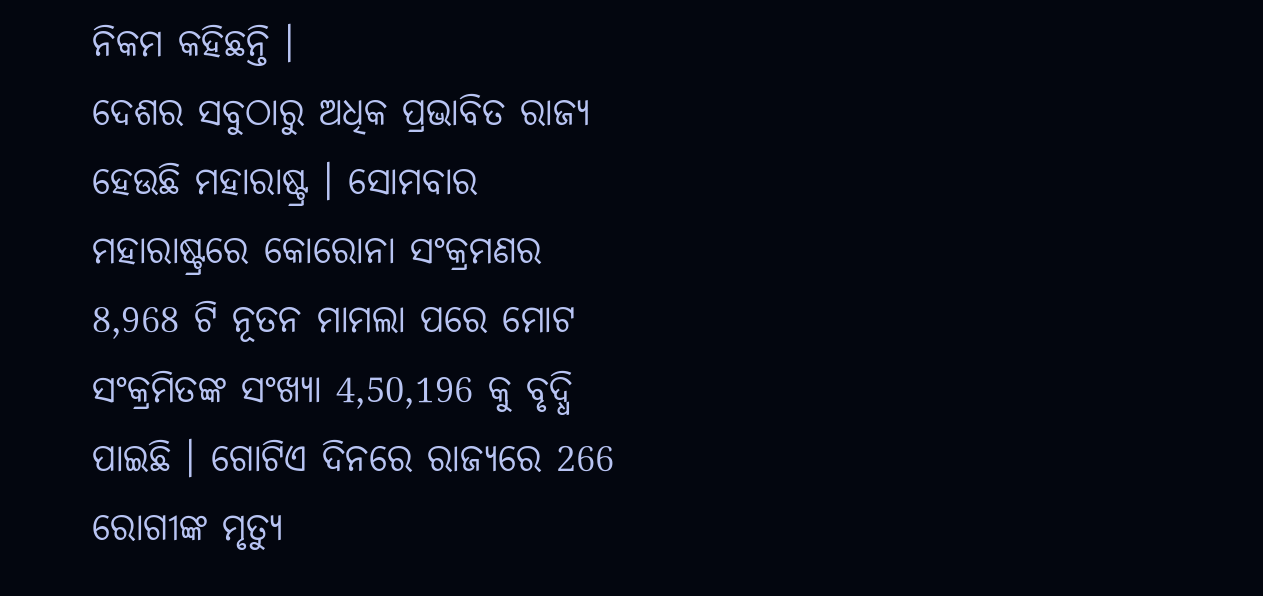ନିକମ କହିଛନ୍ତି ।
ଦେଶର ସବୁଠାରୁ ଅଧିକ ପ୍ରଭାବିତ ରାଜ୍ୟ ହେଉଛି ମହାରାଷ୍ଟ୍ର । ସୋମବାର ମହାରାଷ୍ଟ୍ରରେ କୋରୋନା ସଂକ୍ରମଣର 8,968 ଟି ନୂତନ ମାମଲା ପରେ ମୋଟ ସଂକ୍ରମିତଙ୍କ ସଂଖ୍ୟା 4,50,196 କୁ ବୃଦ୍ଧି ପାଇଛି । ଗୋଟିଏ ଦିନରେ ରାଜ୍ୟରେ 266 ରୋଗୀଙ୍କ ମୃତ୍ୟୁ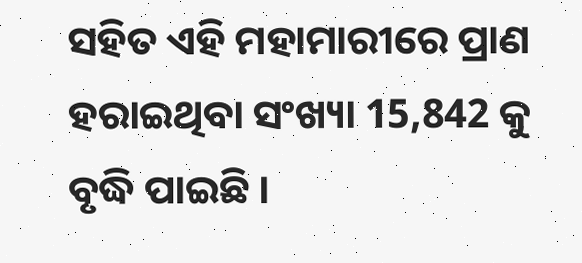ସହିତ ଏହି ମହାମାରୀରେ ପ୍ରାଣ ହରାଇଥିବା ସଂଖ୍ୟା 15,842 କୁ ବୃଦ୍ଧି ପାଇଛି ।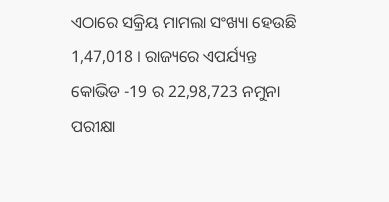ଏଠାରେ ସକ୍ରିୟ ମାମଲା ସଂଖ୍ୟା ହେଉଛି 1,47,018 । ରାଜ୍ୟରେ ଏପର୍ଯ୍ୟନ୍ତ କୋଭିଡ -19 ର 22,98,723 ନମୁନା ପରୀକ୍ଷା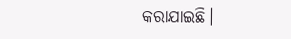କରାଯାଇଛି।